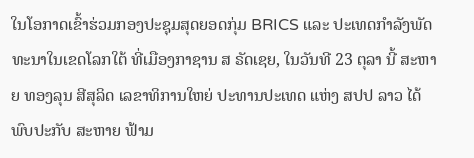ໃນໂອກາດເຂົ້າຮ່ວມກອງປະຊຸມສຸດຍອດກຸ່ມ BRICS ແລະ ປະເທດກໍາລັງພັດທະນາໃນເຂດໂລກໃຕ້ ທີ່ເມືອງກາຊານ ສ ຣັດເຊຍ, ໃນວັນທີ 23 ຕຸລາ ນີ້ ສະຫາຍ ທອງລຸນ ສີສຸລິດ ເລຂາທິການໃຫຍ່ ປະທານປະເທດ ແຫ່ງ ສປປ ລາວ ໄດ້ພົບປະກັບ ສະຫາຍ ຟ້າມ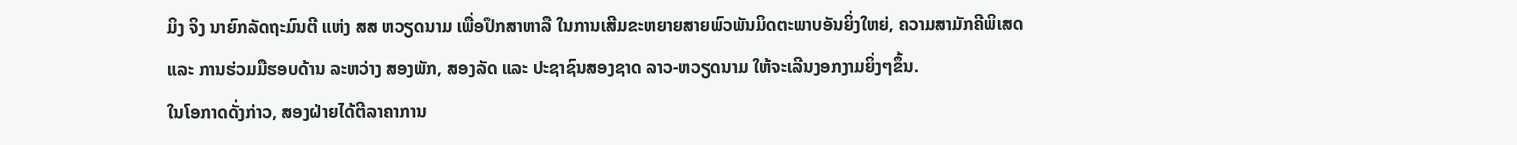ມິງ ຈິງ ນາຍົກລັດຖະມົນຕີ ແຫ່ງ ສສ ຫວຽດນາມ ເພື່ອປຶກສາຫາລື ໃນການເສີມຂະຫຍາຍສາຍພົວພັນມິດຕະພາບອັນຍິ່ງໃຫຍ່, ຄວາມສາມັກຄີພິເສດ ແລະ ການຮ່ວມມືຮອບດ້ານ ລະຫວ່າງ ສອງພັກ, ສອງລັດ ແລະ ປະຊາຊົນສອງຊາດ ລາວ-ຫວຽດນາມ ໃຫ້ຈະເລີນງອກງາມຍິ່ງໆຂຶ້ນ.
ໃນໂອກາດດັ່ງກ່າວ, ສອງຝ່າຍໄດ້ຕີລາຄາການ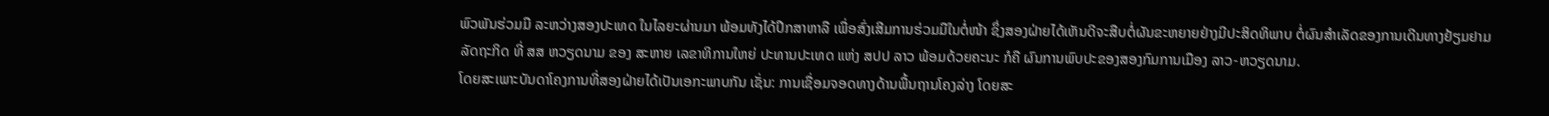ພົວພັນຮ່ວມມື ລະຫວ່າງສອງປະເທດ ໃນໄລຍະຜ່ານມາ ພ້ອມທັງໄດ້ປຶກສາຫາລື ເພື່ອສົ່ງເສີມການຮ່ວມມືໃນຕໍ່ໜ້າ ຊຶ່ງສອງຝ່າຍໄດ້ເຫັນດີຈະສືບຕໍ່ຜັນຂະຫຍາຍຢ່າງມີປະສິດທິພາບ ຕໍ່ຜົນສໍາເລັດຂອງການເດີນທາງຢ້ຽມຢາມລັດຖະກິດ ທີ່ ສສ ຫວຽດນາມ ຂອງ ສະຫາຍ ເລຂາທິການໃຫຍ່ ປະທານປະເທດ ແຫ່ງ ສປປ ລາວ ພ້ອມດ້ວຍຄະນະ ກໍຄື ຜົນການພົບປະຂອງສອງກົມການເມືອງ ລາວ-ຫວຽດນາມ.
ໂດຍສະເພາະບັນດາໂຄງການທີ່ສອງຝ່າຍໄດ້ເປັນເອກະພາບກັນ ເຊັ່ນ: ການເຊື່ອມຈອດທາງດ້ານພື້ນຖານໂຄງລ່າງ ໂດຍສະ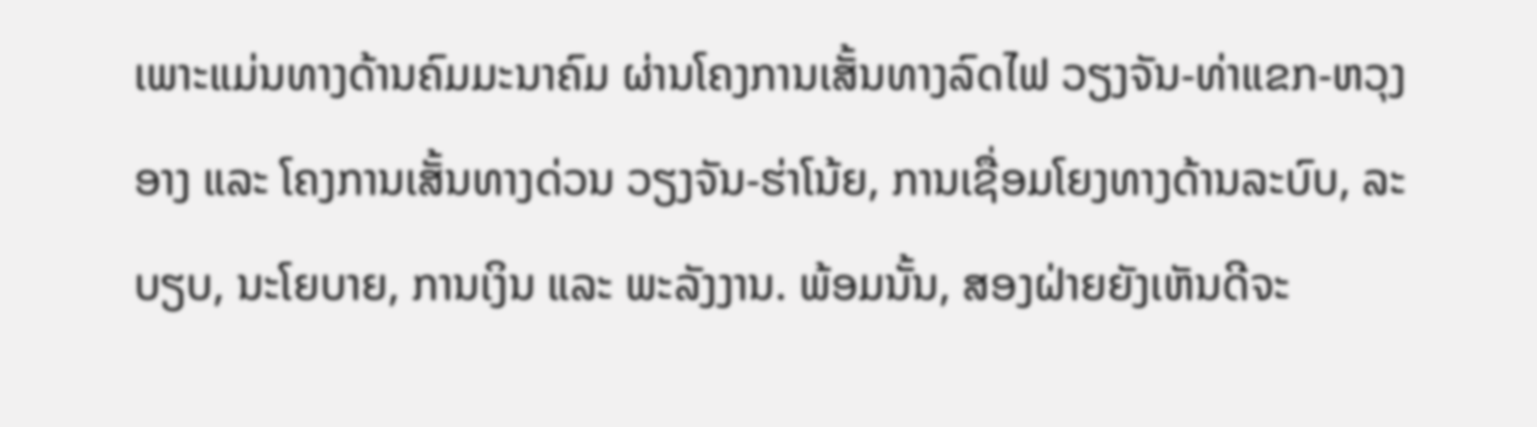ເພາະແມ່ນທາງດ້ານຄົມມະນາຄົມ ຜ່ານໂຄງການເສັ້ນທາງລົດໄຟ ວຽງຈັນ-ທ່າແຂກ-ຫວຸງອາງ ແລະ ໂຄງການເສັ້ນທາງດ່ວນ ວຽງຈັນ-ຮ່າໂນ້ຍ, ການເຊື່ອມໂຍງທາງດ້ານລະບົບ, ລະບຽບ, ນະໂຍບາຍ, ການເງິນ ແລະ ພະລັງງານ. ພ້ອມນັ້ນ, ສອງຝ່າຍຍັງເຫັນດີຈະ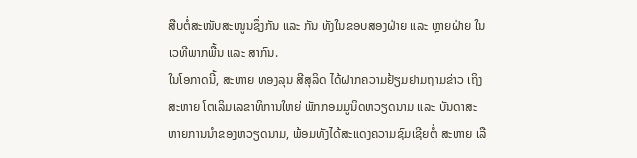ສືບຕໍ່ສະໜັບສະໜູນຊຶ່ງກັນ ແລະ ກັນ ທັງໃນຂອບສອງຝ່າຍ ແລະ ຫຼາຍຝ່າຍ ໃນເວທີພາກພື້ນ ແລະ ສາກົນ.
ໃນໂອກາດນີ້, ສະຫາຍ ທອງລຸນ ສີສຸລິດ ໄດ້ຝາກຄວາມຢ້ຽມຢາມຖາມຂ່າວ ເຖິງ ສະຫາຍ ໂຕເລິມເລຂາທິການໃຫຍ່ ພັກກອມມູນິດຫວຽດນາມ ແລະ ບັນດາສະຫາຍການນໍາຂອງຫວຽດນາມ, ພ້ອມທັງໄດ້ສະແດງຄວາມຊົມເຊີຍຕໍ່ ສະຫາຍ ເລື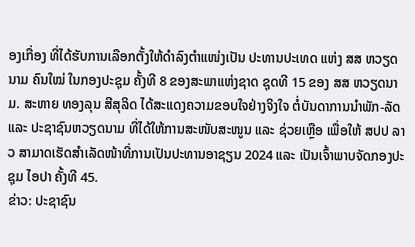ອງເກື່ອງ ທີ່ໄດ້ຮັບການເລືອກຕັ້ງໃຫ້ດໍາລົງຕໍາແໜ່ງເປັນ ປະທານປະເທດ ແຫ່ງ ສສ ຫວຽດນາມ ຄົນໃໝ່ ໃນກອງປະຊຸມ ຄັ້ງທີ 8 ຂອງສະພາແຫ່ງຊາດ ຊຸດທີ 15 ຂອງ ສສ ຫວຽດນາມ. ສະຫາຍ ທອງລຸນ ສີສຸລິດ ໄດ້ສະແດງຄວາມຂອບໃຈຢ່າງຈິງໃຈ ຕໍ່ບັນດາການນໍາພັກ-ລັດ ແລະ ປະຊາຊົນຫວຽດນາມ ທີ່ໄດ້ໃຫ້ການສະໜັບສະໜູນ ແລະ ຊ່ວຍເຫຼືອ ເພື່ອໃຫ້ ສປປ ລາວ ສາມາດເຮັດສໍາເລັດໜ້າທີ່ການເປັນປະທານອາຊຽນ 2024 ແລະ ເປັນເຈົ້າພາບຈັດກອງປະຊຸມ ໄອປາ ຄັ້ງທີ 45.
ຂ່າວ: ປະຊາຊົນ